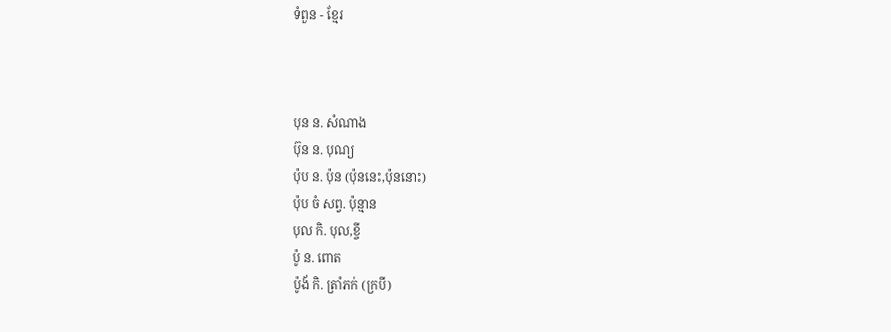ទំពួន - ខ្មែរ



បុន ន. សំណាង
ប៊ុន ន. បុណ្យ
ប៉ុប ន. ប៉ុន (ប៉ុននេះ,ប៉ុននោះ)
ប៉ុប ចំ សព្វ. ប៉ុន្មាន
បុល កិ. បុល,ខ្ចី
ប៉ូ ន. ពោត
ប៉ូង័ កិ. ត្រាំភក់ (ក្របី)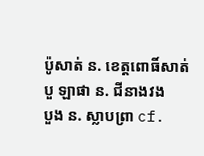ប៉ូសាត់ ន. ខេត្ដពោធិ៍សាត់
បួ ឡាផា ន. ជីនាងវង
បួង ន. ស្លាបព្រា cf.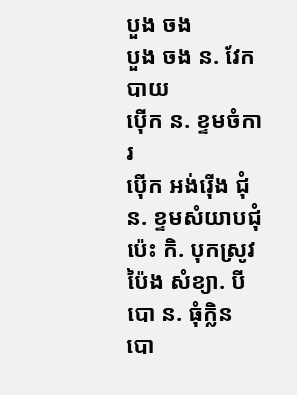បួង ចង
បួង ចង ន. វែកបាយ
ប៉ើក ន. ខ្ទមចំការ
ប៉ើក អង់រ៉ើង ជុំ ន. ខ្ទមសំយាបជុំ
ប៉េះ កិ. បុកស្រូវ
ប៉ៃង សំខ្យា. បី
បោ ន. ធុំក្លិន
បោ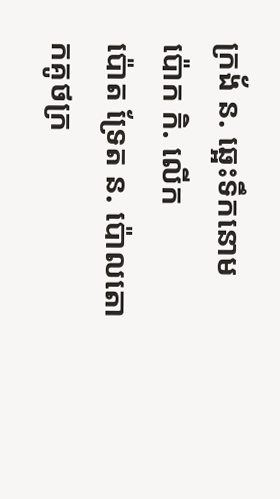ក្រង័ ន. ឆ្អេះទឹកនោម
ប៉ោក កិ. លើក
ប៉ោត ទ្រែត ន. ប៉ោលតោកគូថក្រ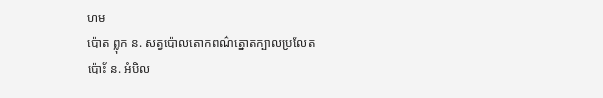ហម
ប៉ោត ព្លុក ន. សត្វប៉ោលតោកពណ៌ត្នោតក្បាលប្រលែត
ប៉ោ័ះ ន. អំបិល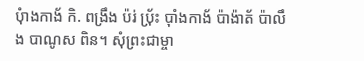បុំាងកាង័ កិ. ពង្រឹង ប៉រ់ ប‌៉្រ័ះ ប៉ាំងកាង័ ប៉ាង៉ាត័ ប៉ាលឹង បាណូស ពិន។ សុំព្រះជាម្ចា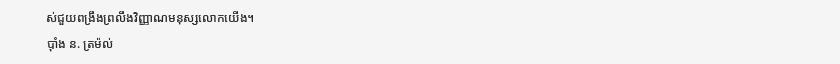ស់ជួយពង្រឹងព្រលឹងវិញ្ញាណមនុស្សលោកយើង។
ប៉ាំង ន. ត្រម៉ល់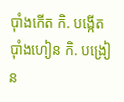ប៉ាំងកើត កិ. បង្កើត
ប៉ាំងហៀន កិ. បង្រៀន